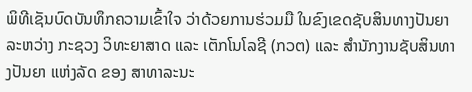ພິທີເຊັນບົດບັນທຶກຄວາມເຂົ້າໃຈ ວ່າດ້ວຍການຮ່ວມມື ໃນຂົງເຂດຊັບສິນທາງປັນຍາ ລະຫວ່າງ ກະຊວງ ວິທະຍາສາດ ແລະ ເຕັກໂນໂລຊີ (ກວຕ) ແລະ ສຳນັກງານຊັບສິນທາງປັນຍາ ແຫ່ງລັດ ຂອງ ສາທາລະນະ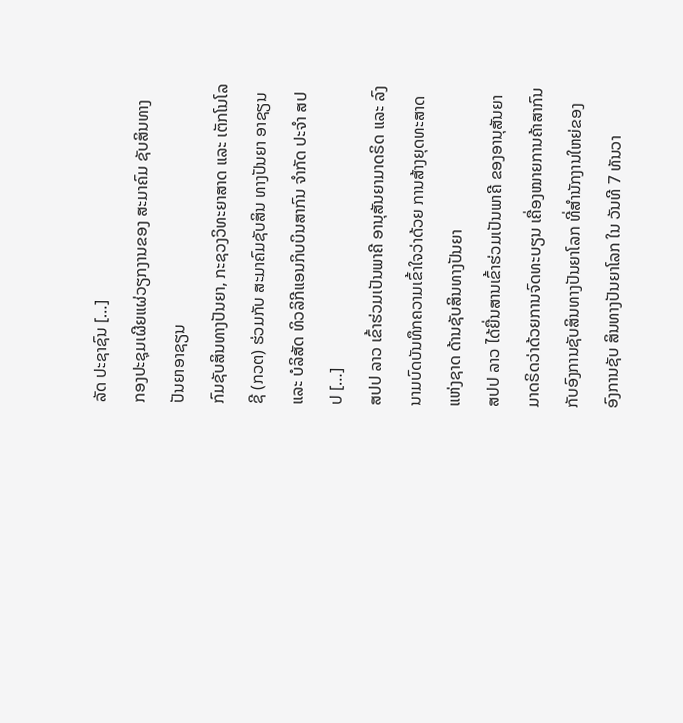ລັດ ປະຊາຊົນ […]
ກອງປະຊຸມເຜີຍແຜ່ວຽກງານຂອງ ສະມາຄົມ ຊັບສິນທາງປັນຍາອາຊຽນ
ກົມຊັບສິນທາງປັນຍາ, ກະຊວງວິທະຍາສາດ ແລະ ເຕັກໂນໂລຊີ (ກວຕ) ຮ່ວມກັບ ສະມາຄົມຊັບສິນ ທາງປັນຍາ ອາຊຽນ ແລະ ບໍລິສັດ ທິວລິກີແອນກິບບິນສາກົນ ຈຳກັດ ປະຈຳ ສປປ […]
ສປປ ລາວ ເຂົ້າຮ່ວມເປັນພາຄີ ອານຸສັນຍາມາດຣິດ ແລະ ລົງນາມບົດບັນທຶກຄວາມເຂົ້າໃຈວ່າດ້ວຍ ການສ້າງຍຸດທະສາດ ແຫ່ງຊາດ ດ້ານຊັບສິນທາງປັນຍາ
ສປປ ລາວ ໄດ້ຍື່ນສານເຂົ້າຮ່ວມເປັນພາຄີ ຂອງອານຸສັນຍາມາດຣິດວ່າດ້ວຍການຈົດທະບຽນ ເຄື່ອງໝາຍການຄ້າສາກົນ ກັບອົງການຊັບສິນທາງປັນຍາໂລກ ທີ່ສຳນັກງານໃຫຍ່ຂອງອົງການຊັບ ສິນທາງປັນຍາໂລກ ໃນ ວັນທີ 7 ທັນວາ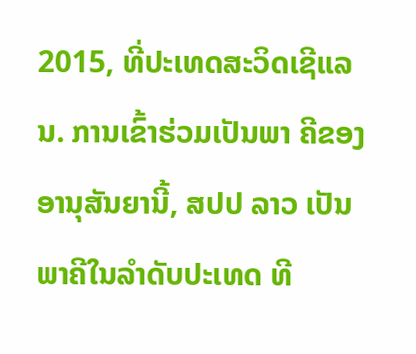2015, ທີ່ປະເທດສະວິດເຊີແລນ. ການເຂົ້າຮ່ວມເປັນພາ ຄີຂອງອານຸສັນຍານີ້, ສປປ ລາວ ເປັນ ພາຄີໃນລຳດັບປະເທດ ທີ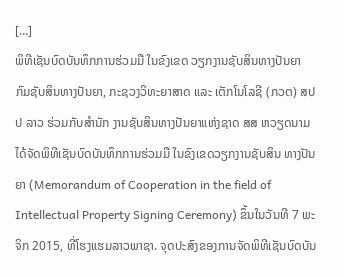[…]
ພິທີເຊັນບົດບັນທຶກການຮ່ວມມື ໃນຂົງເຂດ ວຽກງານຊັບສິນທາງປັນຍາ
ກົມຊັບສິນທາງປັນຍາ, ກະຊວງວິທະຍາສາດ ແລະ ເຕັກໂນໂລຊີ (ກວຕ) ສປປ ລາວ ຮ່ວມກັບສຳນັກ ງານຊັບສິນທາງປັນຍາແຫ່ງຊາດ ສສ ຫວຽດນາມ ໄດ້ຈັດພິທີເຊັນບົດບັນທຶກການຮ່ວມມື ໃນຂົງເຂດວຽກງານຊັບສິນ ທາງປັນຍາ (Memorandum of Cooperation in the field of Intellectual Property Signing Ceremony) ຂຶ້ນໃນວັນທີ 7 ພະຈິກ 2015, ທີ່ໂຮງແຮມລາວພາຊາ. ຈຸດປະສົງຂອງການຈັດພິທີເຊັນບົດບັນ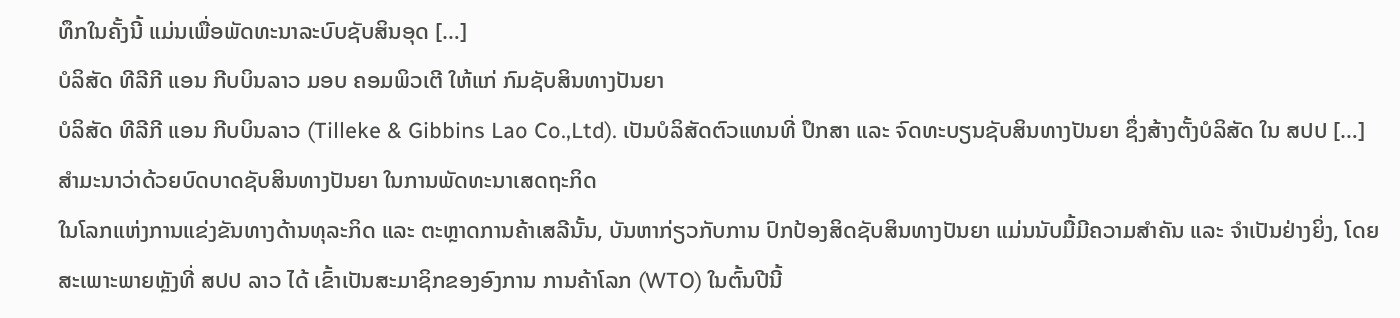ທຶກໃນຄັ້ງນີ້ ແມ່ນເພື່ອພັດທະນາລະບົບຊັບສິນອຸດ […]
ບໍລິສັດ ທີລີກີ ແອນ ກີບບິນລາວ ມອບ ຄອມພິວເຕີ ໃຫ້ແກ່ ກົມຊັບສິນທາງປັນຍາ
ບໍລິສັດ ທີລີກີ ແອນ ກີບບິນລາວ (Tilleke & Gibbins Lao Co.,Ltd). ເປັນບໍລິສັດຕົວແທນທີ່ ປຶກສາ ແລະ ຈົດທະບຽນຊັບສິນທາງປັນຍາ ຊຶ່ງສ້າງຕັ້ງບໍລິສັດ ໃນ ສປປ […]
ສຳມະນາວ່າດ້ວຍບົດບາດຊັບສິນທາງປັນຍາ ໃນການພັດທະນາເສດຖະກິດ
ໃນໂລກແຫ່ງການແຂ່ງຂັນທາງດ້ານທຸລະກິດ ແລະ ຕະຫຼາດການຄ້າເສລີນັ້ນ, ບັນຫາກ່ຽວກັບການ ປົກປ້ອງສິດຊັບສິນທາງປັນຍາ ແມ່ນນັບມື້ມີຄວາມສຳຄັນ ແລະ ຈຳເປັນຢ່າງຍິ່ງ, ໂດຍສະເພາະພາຍຫຼັງທີ່ ສປປ ລາວ ໄດ້ ເຂົ້າເປັນສະມາຊິກຂອງອົງການ ການຄ້າໂລກ (WTO) ໃນຕົ້ນປີນີ້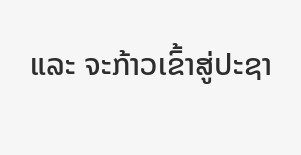ແລະ ຈະກ້າວເຂົ້າສູ່ປະຊາ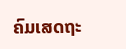ຄົມເສດຖະ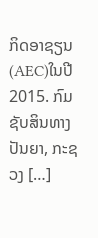ກິດອາຊຽນ (AEC)ໃນປີ 2015. ກົມຊັບສິນທາງປັນຍາ, ກະຊວງ […]